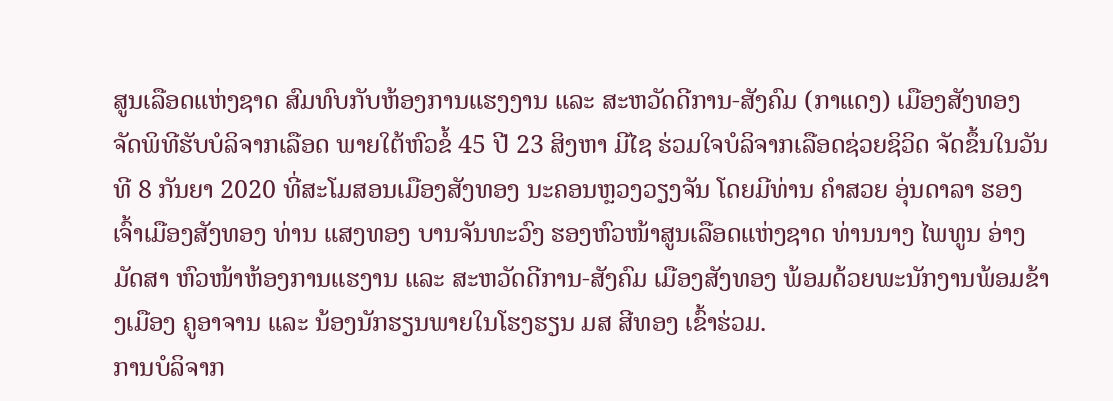ສູນເລືອດແຫ່ງຊາດ ສົມທົບກັບຫ້ອງການແຮງງານ ແລະ ສະຫວັດດີການ-ສັງຄົມ (ກາແດງ) ເມືອງສັງທອງ ຈັດພິທີຮັບບໍລິຈາກເລືອດ ພາຍໃຕ້ຫົວຂໍ້ 45 ປີ 23 ສິງຫາ ມີໄຊ ຮ່ວມໃຈບໍລິຈາກເລືອດຊ່ວຍຊິວິດ ຈັດຂຶ້ນໃນວັນທີ 8 ກັນຍາ 2020 ທີ່ສະໂມສອນເມືອງສັງທອງ ນະຄອນຫຼວງວຽງຈັນ ໂດຍມີທ່ານ ຄຳສວຍ ອຸ່ນດາລາ ຮອງເຈົ້າເມືອງສັງທອງ ທ່ານ ແສງທອງ ບານຈັນທະວົງ ຮອງຫົວໜ້າສູນເລືອດແຫ່ງຊາດ ທ່ານນາງ ໄພທູນ ອ່າງມັດສາ ຫົວໜ້າຫ້ອງການແຮງານ ແລະ ສະຫວັດດີການ-ສັງຄົມ ເມືອງສັງທອງ ພ້ອມດ້ວຍພະນັກງານພ້ອມຂ້າງເມືອງ ຄູອາຈານ ແລະ ນ້ອງນັກຮຽນພາຍໃນໂຮງຮຽນ ມສ ສີທອງ ເຂົ້າຮ່ວມ.
ການບໍລິຈາກ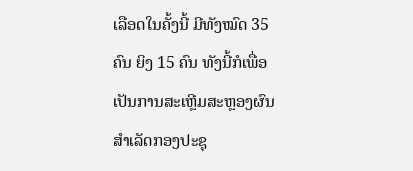ເລືອດໃນຄັ້ງນີ້ ມີທັງໝົດ 35 ຄົນ ຍິງ 15 ຄົນ ທັງນີ້ກໍເພື່ອເປັນການສະເຫຼີມສະຫຼອງຜົນສຳເລັດກອງປະຊຸ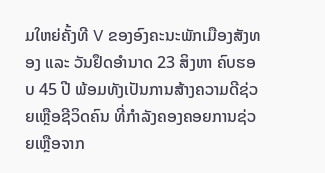ມໃຫຍ່ຄັ້ງທີ V ຂອງອົງຄະນະພັກເມືອງສັງທອງ ແລະ ວັນຢຶດອຳນາດ 23 ສິງຫາ ຄົບຮອບ 45 ປີ ພ້ອມທັງເປັນການສ້າງຄວາມດີຊ່ວຍເຫຼືອຊີວິດຄົນ ທີ່ກຳລັງຄອງຄອຍການຊ່ວຍເຫຼືອຈາກ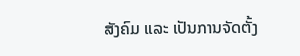ສັງຄົມ ແລະ ເປັນການຈັດຕັ້ງ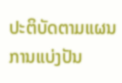ປະຕິບັດຕາມແຜນການແບ່ງປັນ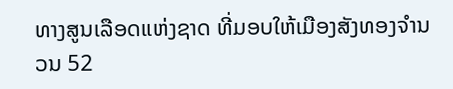ທາງສູນເລືອດແຫ່ງຊາດ ທີ່ມອບໃຫ້ເມືອງສັງທອງຈຳນວນ 52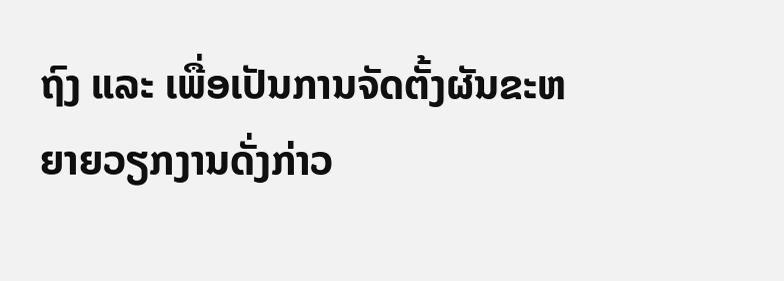ຖົງ ແລະ ເພື່ອເປັນການຈັດຕັ້ງຜັນຂະຫຍາຍວຽກງານດັ່ງກ່າວ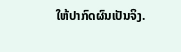ໃຫ້ປາກົດຜົນເປັນຈິງ.